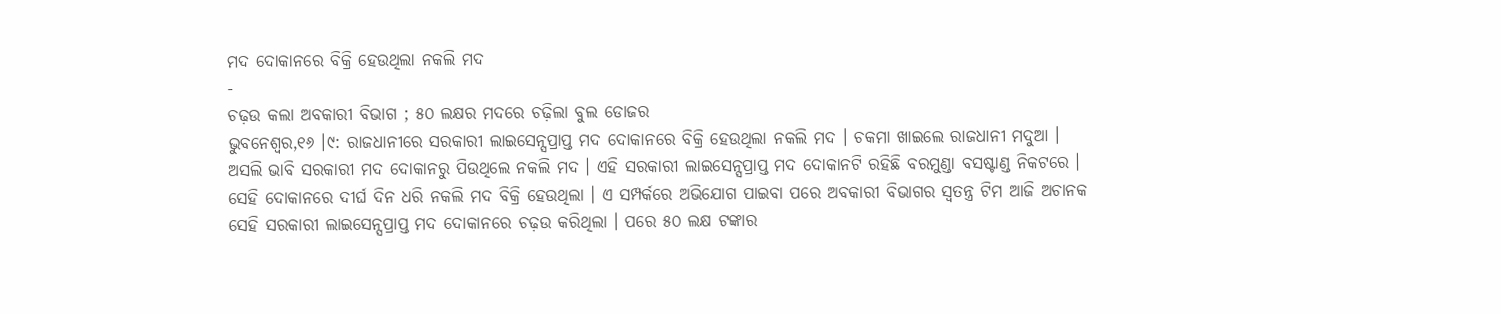ମଦ ଦୋକାନରେ ବିକ୍ରି ହେଉଥିଲା ନକଲି ମଦ
-
ଚଢ଼ଉ କଲା ଅବକାରୀ ବିଭାଗ ; ୫୦ ଲକ୍ଷର ମଦରେ ଚଢ଼ିଲା ବୁଲ ଡୋଜର
ଭୁବନେଶ୍ୱର,୧୬ ।୯: ରାଜଧାନୀରେ ସରକାରୀ ଲାଇସେନ୍ସପ୍ରାପ୍ତ ମଦ ଦୋକାନରେ ବିକ୍ରି ହେଉଥିଲା ନକଲି ମଦ । ଚକମା ଖାଇଲେ ରାଜଧାନୀ ମଦୁଆ । ଅସଲି ଭାବି ସରକାରୀ ମଦ ଦୋକାନରୁ ପିଉଥିଲେ ନକଲି ମଦ । ଏହି ସରକାରୀ ଲାଇସେନ୍ସପ୍ରାପ୍ତ ମଦ ଦୋକାନଟି ରହିଛି ବରମୁଣ୍ଡା ବସଷ୍ଟାଣ୍ଡ ନିକଟରେ । ସେହି ଦୋକାନରେ ଦୀର୍ଘ ଦିନ ଧରି ନକଲି ମଦ ବିକ୍ରି ହେଉଥିଲା । ଏ ସମ୍ପର୍କରେ ଅଭିଯୋଗ ପାଇବା ପରେ ଅବକାରୀ ବିଭାଗର ସ୍ୱତନ୍ତ୍ର ଟିମ ଆଜି ଅଚାନକ ସେହି ସରକାରୀ ଲାଇସେନ୍ସପ୍ରାପ୍ତ ମଦ ଦୋକାନରେ ଚଢ଼ଉ କରିଥିଲା । ପରେ ୫୦ ଲକ୍ଷ ଟଙ୍କାର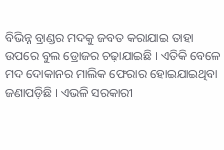ବିଭିନ୍ନ ବ୍ରାଣ୍ଡର ମଦକୁ ଜବତ କରାଯାଇ ତାହା ଉପରେ ବୁଲ ଡ୍ରୋଜର ଚଢ଼ାଯାଇଛି । ଏତିକି ବେଳେ ମଦ ଦୋକାନର ମାଲିକ ଫେରାର ହୋଇଯାଇଥିବା ଜଣାପଡ଼ିଛି । ଏଭଳି ସରକାରୀ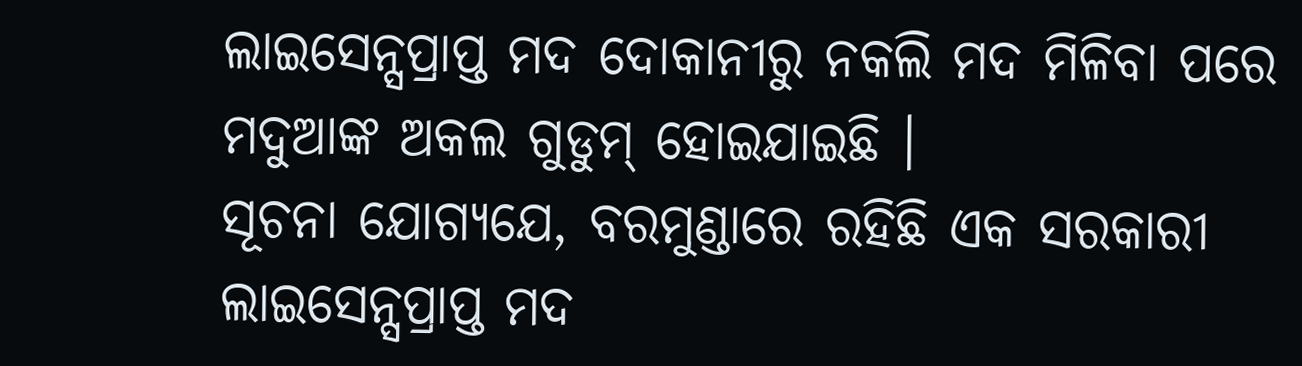ଲାଇସେନ୍ସପ୍ରାପ୍ତ ମଦ ଦୋକାନୀରୁ ନକଲି ମଦ ମିଳିବା ପରେ ମଦୁଆଙ୍କ ଅକଲ ଗୁଡୁମ୍ ହୋଇଯାଇଛି ।
ସୂଚନା ଯୋଗ୍ୟଯେ, ବରମୁଣ୍ଡାରେ ରହିଛି ଏକ ସରକାରୀ ଲାଇସେନ୍ସପ୍ରାପ୍ତ ମଦ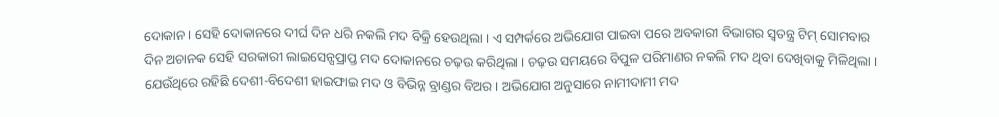ଦୋକାନ । ସେହି ଦୋକାନରେ ଦୀର୍ଘ ଦିନ ଧରି ନକଲି ମଦ ବିକ୍ରି ହେଉଥିଲା । ଏ ସମ୍ପର୍କରେ ଅଭିଯୋଗ ପାଇବା ପରେ ଅବକାରୀ ବିଭାଗର ସ୍ୱତନ୍ତ୍ର ଟିମ୍ ସୋମବାର ଦିନ ଅଚାନକ ସେହି ସରକାରୀ ଲାଇସେନ୍ସପ୍ରାପ୍ତ ମଦ ଦୋକାନରେ ଚଢ଼ଉ କରିଥିଲା । ଚଢ଼ଉ ସମୟରେ ବିପୁଳ ପରିମାଣର ନକଲି ମଦ ଥିବା ଦେଖିବାକୁ ମିଳିଥିଲା । ଯେଉଁଥିରେ ରହିଛି ଦେଶୀ-ବିଦେଶୀ ହାଇଫାଇ ମଦ ଓ ବିଭିନ୍ନ ବ୍ରାଣ୍ଡର ବିଅର । ଅଭିଯୋଗ ଅନୁସାରେ ନାମୀଦାମୀ ମଦ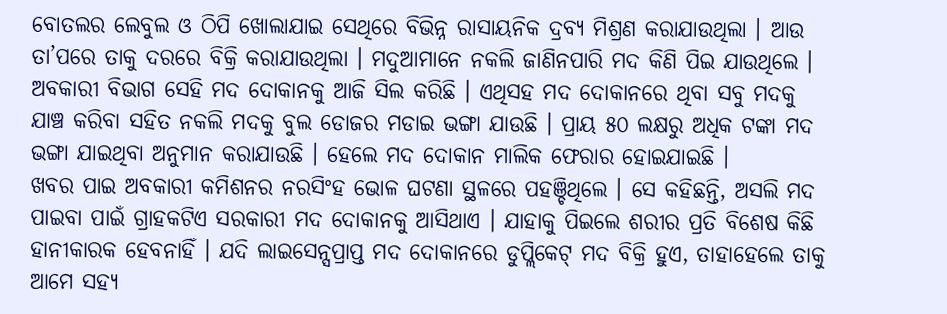ବୋତଲର ଲେବୁଲ ଓ ଠିପି ଖୋଲାଯାଇ ସେଥିରେ ବିଭିନ୍ନ ରାସାୟନିକ ଦ୍ରବ୍ୟ ମିଶ୍ରଣ କରାଯାଉଥିଲା । ଆଉ ତା’ପରେ ତାକୁ ଦରରେ ବିକ୍ରି କରାଯାଉଥିଲା । ମଦୁଆମାନେ ନକଲି ଜାଣିନପାରି ମଦ କିଣି ପିଇ ଯାଉଥିଲେ । ଅବକାରୀ ବିଭାଗ ସେହି ମଦ ଦୋକାନକୁ ଆଜି ସିଲ କରିଛି । ଏଥିସହ ମଦ ଦୋକାନରେ ଥିବା ସବୁ ମଦକୁ ଯାଞ୍ଚ କରିବା ସହିତ ନକଲି ମଦକୁ ବୁଲ ଡୋଜର ମଡାଇ ଭଙ୍ଗା ଯାଉଛି । ପ୍ରାୟ ୫୦ ଲକ୍ଷରୁ ଅଧିକ ଟଙ୍କା ମଦ ଭଙ୍ଗା ଯାଇଥିବା ଅନୁମାନ କରାଯାଉଛି । ହେଲେ ମଦ ଦୋକାନ ମାଲିକ ଫେରାର ହୋଇଯାଇଛି ।
ଖବର ପାଇ ଅବକାରୀ କମିଶନର ନରସିଂହ ଭୋଳ ଘଟଣା ସ୍ଥଳରେ ପହଞ୍ଚିଥିଲେ । ସେ କହିଛନ୍ତି, ଅସଲି ମଦ ପାଇବା ପାଇଁ ଗ୍ରାହକଟିଏ ସରକାରୀ ମଦ ଦୋକାନକୁ ଆସିଥାଏ । ଯାହାକୁ ପିଇଲେ ଶରୀର ପ୍ରତି ବିଶେଷ କିଛି ହାନୀକାରକ ହେବନାହିଁ । ଯଦି ଲାଇସେନ୍ସପ୍ରାପ୍ତ ମଦ ଦୋକାନରେ ଡୁପ୍ଲିକେଟ୍ ମଦ ବିକ୍ରି ହୁଏ, ତାହାହେଲେ ତାକୁ ଆମେ ସହ୍ୟ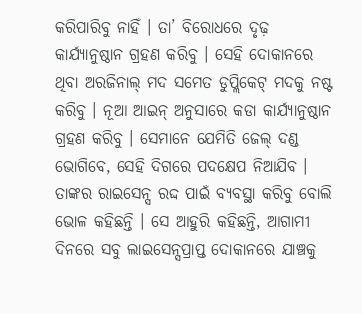କରିପାରିବୁ ନାହିଁ । ତା’ ବିରୋଧରେ ଦୃଢ଼ କାର୍ଯ୍ୟାନୁଷ୍ଠାନ ଗ୍ରହଣ କରିବୁ । ସେହି ଦୋକାନରେ ଥିବା ଅରଜିନାଲ୍ ମଦ ସମେତ ଡୁପ୍ଲିକେଟ୍ ମଦକୁ ନଷ୍ଟ କରିବୁ । ନୂଆ ଆଇନ୍ ଅନୁସାରେ କଡା କାର୍ଯ୍ୟାନୁଷ୍ଠାନ ଗ୍ରହଣ କରିବୁ । ସେମାନେ ଯେମିତି ଜେଲ୍ ଦଣ୍ଡ ଭୋଗିବେ, ସେହି ଦିଗରେ ପଦକ୍ଷେପ ନିଆଯିବ । ତାଙ୍କର ରାଇସେନ୍ସ ରଦ୍ଦ ପାଇଁ ବ୍ୟବସ୍ଥା କରିବୁ ବୋଲି ଭୋଳ କହିଛନ୍ତି । ସେ ଆହୁରି କହିଛନ୍ତି, ଆଗାମୀ ଦିନରେ ସବୁ ଲାଇସେନ୍ସପ୍ରାପ୍ତ ଦୋକାନରେ ଯାଞ୍ଚକୁ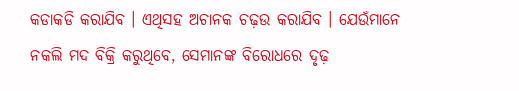କଡାକଡି କରାଯିବ । ଏଥିସହ ଅଚାନକ ଚଢ଼ଉ କରାଯିବ । ଯେଉଁମାନେ ନକଲି ମଦ ବିକ୍ରି କରୁଥିବେ, ସେମାନଙ୍କ ବିରୋଧରେ ଦୃଢ଼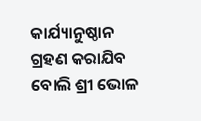କାର୍ଯ୍ୟାନୁଷ୍ଠାନ ଗ୍ରହଣ କରାଯିବ ବୋଲି ଶ୍ରୀ ଭୋଳ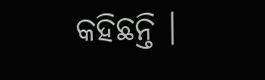କହିଛନ୍ତି ।